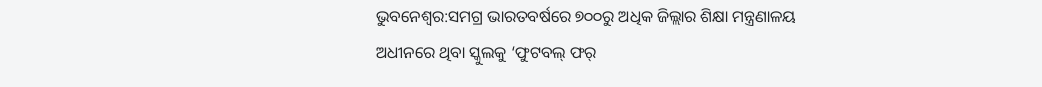ଭୁବନେଶ୍ବର:ସମଗ୍ର ଭାରତବର୍ଷରେ ୭୦୦ରୁ ଅଧିକ ଜିଲ୍ଲାର ଶିକ୍ଷା ମନ୍ତ୍ରଣାଳୟ ଅଧୀନରେ ଥିବା ସ୍କୁଲକୁ ‘ଫୁଟବଲ୍ ଫର୍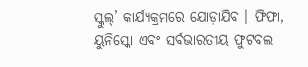ସ୍କୁଲ୍’ କାର୍ଯ୍ୟକ୍ରମରେ ଯୋଡ଼ାଯିବ । ଫିଫା, ୟୁନିସ୍କୋ ଏବଂ ସର୍ବଭାରତୀୟ ଫୁଟବଲ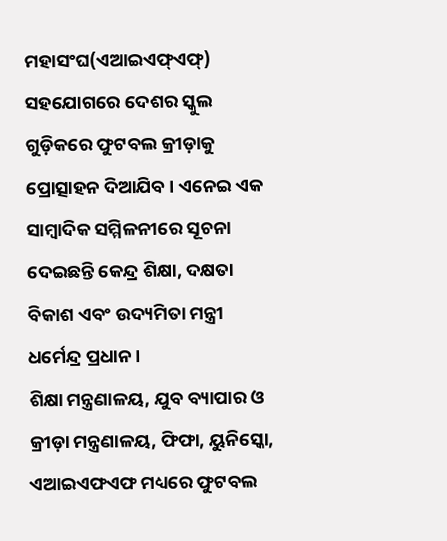ମହାସଂଘ(ଏଆଇଏଫ୍ଏଫ୍) ସହଯୋଗରେ ଦେଶର ସ୍କୁଲ ଗୁଡ଼ିକରେ ଫୁଟବଲ କ୍ରୀଡ଼ାକୁ ପ୍ରୋତ୍ସାହନ ଦିଆଯିବ । ଏନେଇ ଏକ ସାମ୍ବାଦିକ ସମ୍ମିଳନୀରେ ସୂଚନା ଦେଇଛନ୍ତି କେନ୍ଦ୍ର ଶିକ୍ଷା, ଦକ୍ଷତା ବିକାଶ ଏବଂ ଉଦ୍ୟମିତା ମନ୍ତ୍ରୀ ଧର୍ମେନ୍ଦ୍ର ପ୍ରଧାନ ।
ଶିକ୍ଷା ମନ୍ତ୍ରଣାଳୟ, ଯୁବ ବ୍ୟାପାର ଓ କ୍ରୀଡ଼ା ମନ୍ତ୍ରଣାଳୟ, ଫିଫା, ୟୁନିସ୍କୋ, ଏଆଇଏଫଏଫ ମଧ୍ୟରେ ଫୁଟବଲ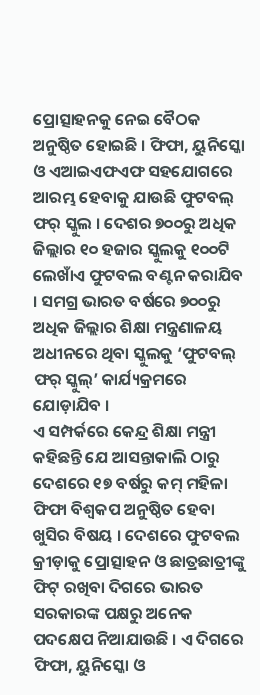ପ୍ରୋତ୍ସାହନକୁ ନେଇ ବୈଠକ ଅନୁଷ୍ଠିତ ହୋଇଛି । ଫିଫା, ୟୁନିସ୍କୋ ଓ ଏଆଇଏଫଏଫ ସହଯୋଗରେ ଆରମ୍ଭ ହେବାକୁ ଯାଉଛି ଫୁଟବଲ୍ ଫର୍ ସ୍କୁଲ । ଦେଶର ୭୦୦ରୁ ଅଧିକ ଜିଲ୍ଲାର ୧୦ ହଜାର ସ୍କୁଲକୁ ୧୦୦ଟି ଲେଖାଁଏ ଫୁଟବଲ ବଣ୍ଟନ କରାଯିବ । ସମଗ୍ର ଭାରତ ବର୍ଷରେ ୭୦୦ରୁ ଅଧିକ ଜିଲ୍ଲାର ଶିକ୍ଷା ମନ୍ତ୍ରଣାଳୟ ଅଧୀନରେ ଥିବା ସ୍କୁଲକୁ ‘ଫୁଟବଲ୍ ଫର୍ ସ୍କୁଲ୍’ କାର୍ଯ୍ୟକ୍ରମରେ ଯୋଡ଼ାଯିବ ।
ଏ ସମ୍ପର୍କରେ କେନ୍ଦ୍ର ଶିକ୍ଷା ମନ୍ତ୍ରୀ କହିଛନ୍ତି ଯେ ଆସନ୍ତାକାଲି ଠାରୁ ଦେଶରେ ୧୭ ବର୍ଷରୁ କମ୍ ମହିଳା ଫିଫା ବିଶ୍ବକପ ଅନୁଷ୍ଠିତ ହେବା ଖୁସିର ବିଷୟ । ଦେଶରେ ଫୁଟବଲ କ୍ରୀଡ଼ାକୁ ପ୍ରୋତ୍ସାହନ ଓ ଛାତ୍ରଛାତ୍ରୀଙ୍କୁ ଫିଟ୍ ରଖିବା ଦିଗରେ ଭାରତ ସରକାରଙ୍କ ପକ୍ଷରୁ ଅନେକ ପଦକ୍ଷେପ ନିଆଯାଉଛି । ଏ ଦିଗରେ ଫିଫା, ୟୁନିସ୍କୋ ଓ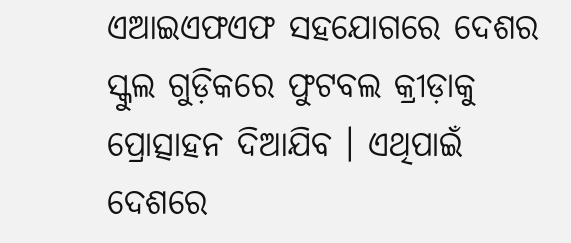ଏଆଇଏଫଏଫ ସହଯୋଗରେ ଦେଶର ସ୍କୁଲ ଗୁଡ଼ିକରେ ଫୁଟବଲ କ୍ରୀଡ଼ାକୁ ପ୍ରୋତ୍ସାହନ ଦିଆଯିବ । ଏଥିପାଇଁ ଦେଶରେ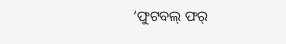‘ଫୁଟବଲ୍ ଫର୍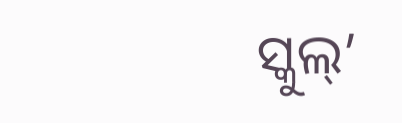ସ୍କୁଲ୍’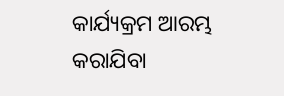କାର୍ଯ୍ୟକ୍ରମ ଆରମ୍ଭ କରାଯିବା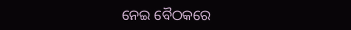ନେଇ ବୈଠକରେ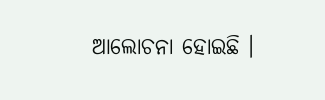ଆଲୋଚନା ହୋଇଛି ।